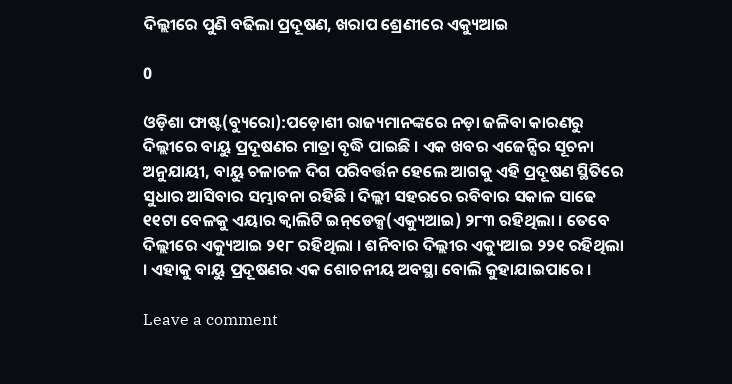ଦିଲ୍ଲୀରେ ପୁଣି ବଢିଲା ପ୍ରଦୂଷଣ, ଖରାପ ଶ୍ରେଣୀରେ ଏକ୍ୟୁଆଇ

0

ଓଡ଼ିଶା ଫାଷ୍ଟ(ବ୍ୟୁରୋ):ପଡ଼ୋଶୀ ରାଜ୍ୟମାନଙ୍କରେ ନଡ଼ା ଜଳିବା କାରଣରୁ ଦିଲ୍ଲୀରେ ବାୟୁ ପ୍ରଦୂଷଣର ମାତ୍ରା ବୃଦ୍ଧି ପାଇଛି । ଏକ ଖବର ଏଜେନ୍ସିର ସୂଚନା ଅନୁଯାୟୀ, ବାୟୁ ଚଳାଚଳ ଦିଗ ପରିବର୍ତ୍ତନ ହେଲେ ଆଗକୁ ଏହି ପ୍ରଦୂଷଣ ସ୍ଥିତିରେ ସୁଧାର ଆସିବାର ସମ୍ଭାବନା ରହିଛି । ଦିଲ୍ଲୀ ସହରରେ ରବିବାର ସକାଳ ସାଢେ ୧୧ଟା ବେଳକୁ ଏୟାର କ୍ୱାଲିଟି ଇନ୍‌ଡେକ୍ସ(ଏକ୍ୟୁଆଇ) ୨୮୩ ରହିଥିଲା । ତେବେ ଦିଲ୍ଲୀରେ ଏକ୍ୟୁଆଇ ୨୧୮ ରହିଥିଲା । ଶନିବାର ଦିଲ୍ଲୀର ଏକ୍ୟୁଆଇ ୨୨୧ ରହିଥିଲା । ଏହାକୁ ବାୟୁ ପ୍ରଦୂଷଣର ଏକ ଶୋଚନୀୟ ଅବସ୍ଥା ବୋଲି କୁହାଯାଇପାରେ ।

Leave a comment